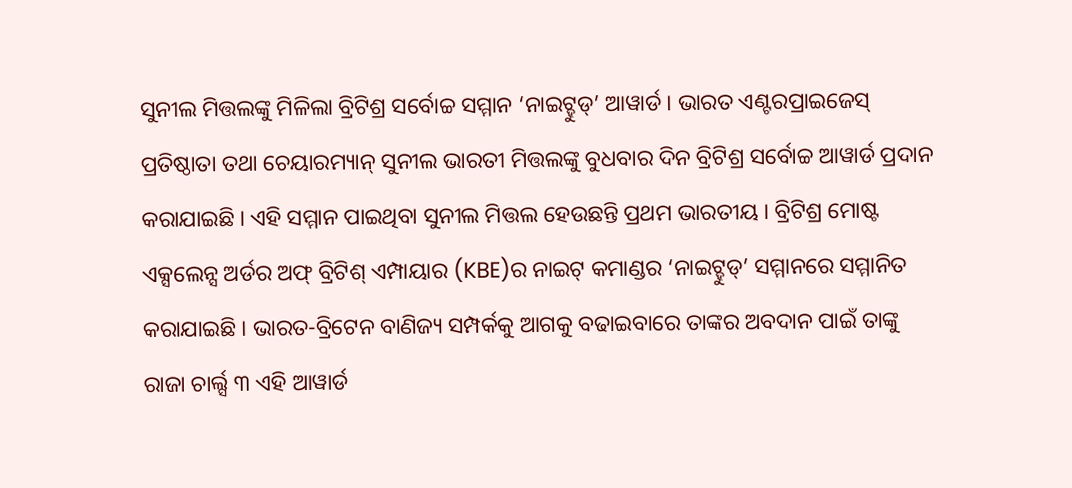ସୁନୀଲ ମିତ୍ତଲଙ୍କୁ ମିଳିଲା ବ୍ରିଟିଶ୍ର ସର୍ବୋଚ୍ଚ ସମ୍ମାନ ‘ନାଇଟ୍ହୁଡ୍’ ଆୱାର୍ଡ । ଭାରତ ଏଣ୍ଟରପ୍ରାଇଜେସ୍ ପ୍ରତିଷ୍ଠାତା ତଥା ଚେୟାରମ୍ୟାନ୍ ସୁନୀଲ ଭାରତୀ ମିତ୍ତଲଙ୍କୁ ବୁଧବାର ଦିନ ବ୍ରିଟିଶ୍ର ସର୍ବୋଚ୍ଚ ଆୱାର୍ଡ ପ୍ରଦାନ କରାଯାଇଛି । ଏହି ସମ୍ମାନ ପାଇଥିବା ସୁନୀଲ ମିତ୍ତଲ ହେଉଛନ୍ତି ପ୍ରଥମ ଭାରତୀୟ । ବ୍ରିଟିଶ୍ର ମୋଷ୍ଟ ଏକ୍ସଲେନ୍ସ ଅର୍ଡର ଅଫ୍ ବ୍ରିଟିଶ୍ ଏମ୍ପାୟାର (KBE)ର ନାଇଟ୍ କମାଣ୍ଡର ‘ନାଇଟ୍ହୁଡ୍’ ସମ୍ମାନରେ ସମ୍ମାନିତ କରାଯାଇଛି । ଭାରତ-ବ୍ରିଟେନ ବାଣିଜ୍ୟ ସମ୍ପର୍କକୁ ଆଗକୁ ବଢାଇବାରେ ତାଙ୍କର ଅବଦାନ ପାଇଁ ତାଙ୍କୁ ରାଜା ଚାର୍ଲ୍ସ ୩ ଏହି ଆୱାର୍ଡ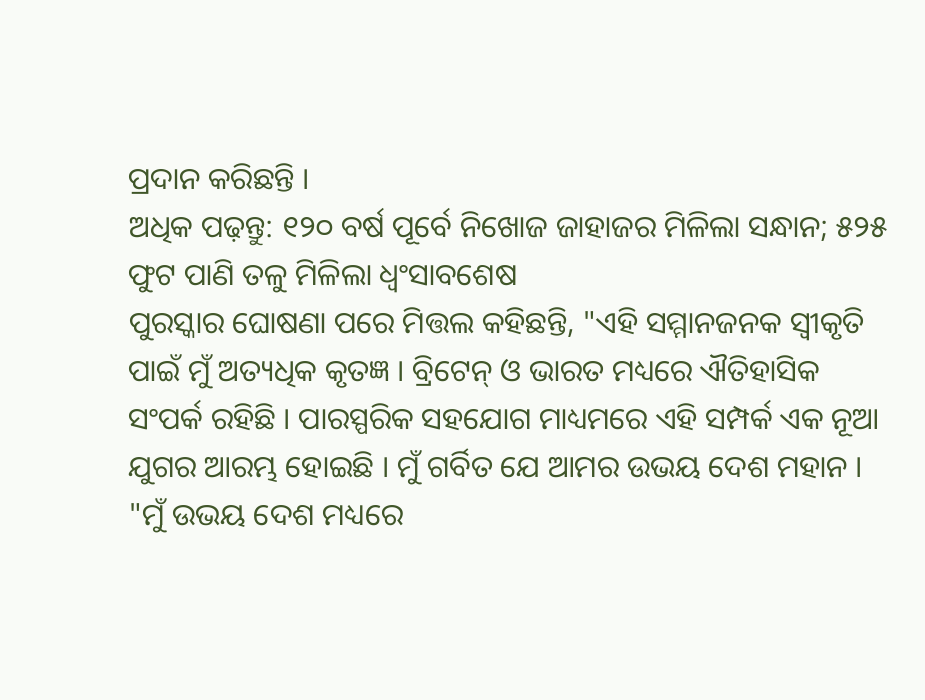ପ୍ରଦାନ କରିଛନ୍ତି ।
ଅଧିକ ପଢ଼ନ୍ତୁ: ୧୨୦ ବର୍ଷ ପୂର୍ବେ ନିଖୋଜ ଜାହାଜର ମିଳିଲା ସନ୍ଧାନ; ୫୨୫ ଫୁଟ ପାଣି ତଳୁ ମିଳିଲା ଧ୍ୱଂସାବଶେଷ
ପୁରସ୍କାର ଘୋଷଣା ପରେ ମିତ୍ତଲ କହିଛନ୍ତି, "ଏହି ସମ୍ମାନଜନକ ସ୍ୱୀକୃତି ପାଇଁ ମୁଁ ଅତ୍ୟଧିକ କୃତଜ୍ଞ । ବ୍ରିଟେନ୍ ଓ ଭାରତ ମଧ୍ୟରେ ଐତିହାସିକ ସଂପର୍କ ରହିଛି । ପାରସ୍ପରିକ ସହଯୋଗ ମାଧ୍ୟମରେ ଏହି ସମ୍ପର୍କ ଏକ ନୂଆ ଯୁଗର ଆରମ୍ଭ ହୋଇଛି । ମୁଁ ଗର୍ବିତ ଯେ ଆମର ଉଭୟ ଦେଶ ମହାନ ।
"ମୁଁ ଉଭୟ ଦେଶ ମଧ୍ୟରେ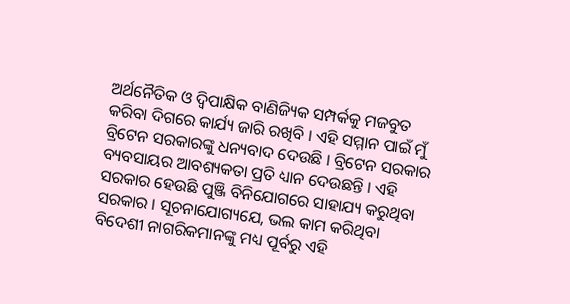ଅର୍ଥନୈତିକ ଓ ଦ୍ୱିପାକ୍ଷିକ ବାଣିଜ୍ୟିକ ସମ୍ପର୍କକୁ ମଜବୁତ କରିବା ଦିଗରେ କାର୍ଯ୍ୟ ଜାରି ରଖିବି । ଏହି ସମ୍ମାନ ପାଇଁ ମୁଁ ବ୍ରିଟେନ ସରକାରଙ୍କୁ ଧନ୍ୟବାଦ ଦେଉଛି । ବ୍ରିଟେନ ସରକାର ବ୍ୟବସାୟର ଆବଶ୍ୟକତା ପ୍ରତି ଧ୍ୟାନ ଦେଉଛନ୍ତି । ଏହି ସରକାର ହେଉଛି ପୁଞ୍ଜି ବିନିଯୋଗରେ ସାହାଯ୍ୟ କରୁଥିବା ସରକାର । ସୂଚନାଯୋଗ୍ୟଯେ, ଭଲ କାମ କରିଥିବା ବିଦେଶୀ ନାଗରିକମାନଙ୍କୁ ମଧ୍ୟ ପୂର୍ବରୁ ଏହି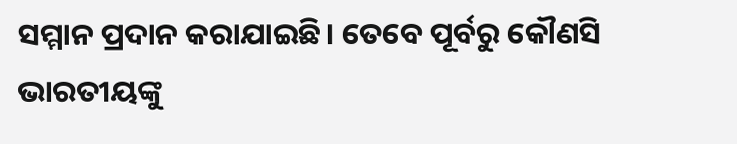ସମ୍ମାନ ପ୍ରଦାନ କରାଯାଇଛି। ତେବେ ପୂର୍ବରୁ କୌଣସି ଭାରତୀୟଙ୍କୁ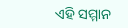ଏହି ସମ୍ମାନ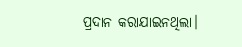ପ୍ରଦାନ କରାଯାଇନଥିଲା।